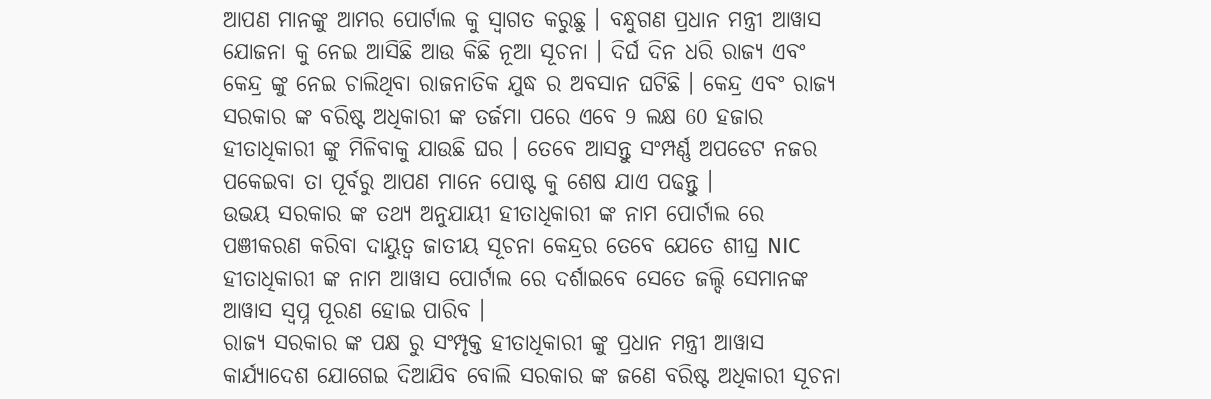ଆପଣ ମାନଙ୍କୁ ଆମର ପୋର୍ଟାଲ କୁ ସ୍ୱାଗତ କରୁଛୁ । ବନ୍ଧୁଗଣ ପ୍ରଧାନ ମନ୍ତ୍ରୀ ଆୱାସ ଯୋଜନା କୁ ନେଇ ଆସିଛି ଆଉ କିଛି ନୂଆ ସୂଚନା । ଦିର୍ଘ ଦିନ ଧରି ରାଜ୍ୟ ଏବଂ କେନ୍ଦ୍ର ଙ୍କୁ ନେଇ ଚାଲିଥିବା ରାଜନାତିକ ଯୁଦ୍ଧ ର ଅବସାନ ଘଟିଛି । କେନ୍ଦ୍ର ଏବଂ ରାଜ୍ୟ ସରକାର ଙ୍କ ବରିଷ୍ଟ ଅଧିକାରୀ ଙ୍କ ତର୍ଜମା ପରେ ଏବେ 9 ଲକ୍ଷ 60 ହଜାର ହୀତାଧିକାରୀ ଙ୍କୁ ମିଳିବାକୁ ଯାଉଛି ଘର । ତେବେ ଆସନ୍ତୁ ସଂମ୍ପର୍ଣ୍ଣ ଅପଡେଟ ନଜର ପକେଇବା ତା ପୂର୍ବରୁ ଆପଣ ମାନେ ପୋଷ୍ଟ କୁ ଶେଷ ଯାଏ ପଢନ୍ତୁ ।
ଉଭୟ ସରକାର ଙ୍କ ତଥ୍ୟ ଅନୁଯାୟୀ ହୀତାଧିକାରୀ ଙ୍କ ନାମ ପୋର୍ଟାଲ ରେ ପଞୀକରଣ କରିବା ଦାୟୁତ୍ୱ ଜାତୀୟ ସୂଚନା କେନ୍ଦ୍ରର ତେବେ ଯେତେ ଶୀଘ୍ର NIC ହୀତାଧିକାରୀ ଙ୍କ ନାମ ଆୱାସ ପୋର୍ଟାଲ ରେ ଦର୍ଶାଇବେ ସେତେ ଜଲ୍ଦି ସେମାନଙ୍କ ଆୱାସ ସ୍ୱପ୍ନ ପୂରଣ ହୋଇ ପାରିବ ।
ରାଜ୍ୟ ସରକାର ଙ୍କ ପକ୍ଷ ରୁ ସଂମ୍ପୃକ୍ତ ହୀତାଧିକାରୀ ଙ୍କୁ ପ୍ରଧାନ ମନ୍ତ୍ରୀ ଆୱାସ କାର୍ଯ୍ୟାଦେଶ ଯୋଗେଇ ଦିଆଯିବ ବୋଲି ସରକାର ଙ୍କ ଜଣେ ବରିଷ୍ଟ ଅଧିକାରୀ ସୂଚନା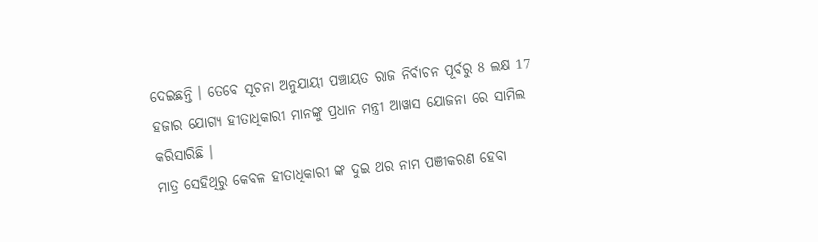ଦେଇଛନ୍ତି । ତେବେ ସୂଚନା ଅନୁଯାୟୀ ପଞ୍ଚାୟତ ରାଜ ନିର୍ବାଚନ ପୂର୍ବରୁ 8 ଲକ୍ଷ 17 ହଜାର ଯୋଗ୍ୟ ହୀତାଧିକାରୀ ମାନଙ୍କୁ ପ୍ରଧାନ ମନ୍ତ୍ରୀ ଆୱାସ ଯୋଜନା ରେ ସାମିଲ କରିସାରିଛି ।
ମାତ୍ର ସେହିଥିରୁ କେବଳ ହୀତାଧିକାରୀ ଙ୍କ ଦୁଇ ଥର ନାମ ପଞୀକରଣ ହେବା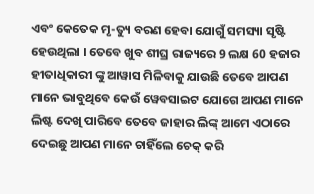ଏବଂ କେତେକ ମୃ-ତ୍ୟୁ ବରଣ ହେବା ଯୋଗୁଁ ସମସ୍ୟା ସୃଷ୍ଟି ହେଉଥିଲା । ତେବେ ଖୁବ ଶୀଘ୍ର ରାଜ୍ୟରେ 9 ଲକ୍ଷ 60 ହଜାର ହୀତାଧିକାରୀ ଙ୍କୁ ଆୱାସ ମିଳିବାକୁ ଯାଉଛି ତେବେ ଆପଣ ମାନେ ଭାବୁଥିବେ କେଉଁ ୱେବସାଇଟ ଯୋଗେ ଆପଣ ମାନେ ଲିଷ୍ଟ ଦେଖି ପାରିବେ ତେବେ ଜାହାର ଲିଙ୍କ୍ ଆମେ ଏଠାରେ ଦେଇଛୁ ଆପଣ ମାନେ ଚାହିଁଲେ ଚେକ୍ କରି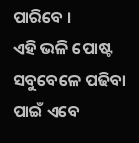ପାରିବେ ।
ଏହି ଭଳି ପୋଷ୍ଟ ସବୁବେଳେ ପଢିବା ପାଇଁ ଏବେ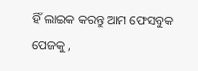ହିଁ ଲାଇକ କରନ୍ତୁ ଆମ ଫେସବୁକ ପେଜକୁ ,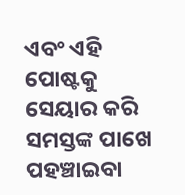ଏବଂ ଏହି ପୋଷ୍ଟକୁ ସେୟାର କରି ସମସ୍ତଙ୍କ ପାଖେ ପହଞ୍ଚାଇବା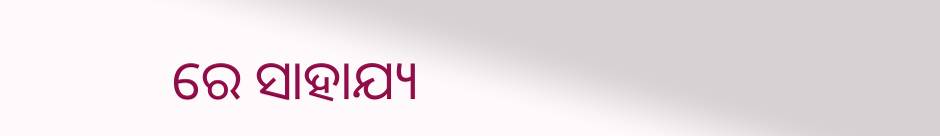ରେ ସାହାଯ୍ୟ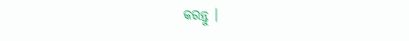କରନ୍ତୁ ।